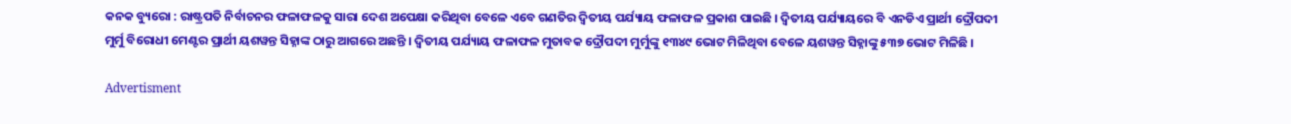କନକ ବ୍ୟୁରୋ : ରାଷ୍ଟ୍ରପତି ନିର୍ବାଚନର ଫଳାଫଳକୁ ସାରା ଦେଶ ଅପେକ୍ଷା କରିଥିବା ବେଳେ ଏବେ ଗଣତିର ଦ୍ୱିତୀୟ ପର୍ଯ୍ୟାୟ ଫଳାଫଳ ପ୍ରକାଶ ପାଇଛି । ଦ୍ୱିତୀୟ ପର୍ଯ୍ୟାୟରେ ବି ଏନଡିଏ ପ୍ରାର୍ଥୀ ଦ୍ରୌପଦୀ ମୁର୍ମୁ ବିରୋଧୀ ମେଣ୍ଟର ପ୍ରାର୍ଥୀ ୟଶୱନ୍ତ ସିହ୍ନାଙ୍କ ଠାରୁ ଆଗରେ ଅଛନ୍ତି । ଦ୍ୱିତୀୟ ପର୍ଯ୍ୟାୟ ଫଳାଫଳ ମୁତାବକ ଦ୍ରୌପଦୀ ମୁର୍ମୁଙ୍କୁ ୧୩୪୯ ଭୋଟ ମିଳିଥିବା ବେଳେ ୟଶୱନ୍ତ ସିହ୍ନାଙ୍କୁ ୫୩୭ ଭୋଟ ମିଳିଛି ।

Advertisment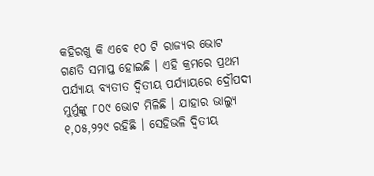କହିରଖୁ କି ଏବେ ୧୦ ଟି ରାଜ୍ୟର ଭୋଟ ଗଣତି ସମାପ୍ତ ହୋଇଛି । ଏହି କ୍ରମରେ ପ୍ରଥମ ପର୍ଯ୍ୟାୟ ବ୍ୟତୀତ ଦ୍ୱିତୀୟ ପର୍ଯ୍ୟାୟରେ ଦ୍ରୌପଦୀ ମୁର୍ମୁଙ୍କୁ ୮୦୯ ଭୋଟ ମିଳିଛି । ଯାହାର ଭାଲ୍ୟୁ ୧,୦୫,୨୨୯ ରହିଛି । ସେହିଭଳି ଦ୍ୱିତୀୟ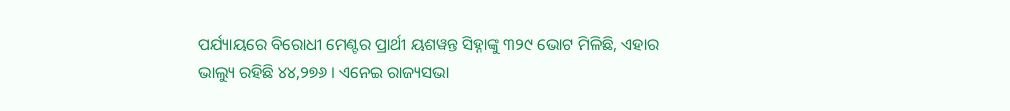ପର୍ଯ୍ୟାୟରେ ବିରୋଧୀ ମେଣ୍ଟର ପ୍ରାର୍ଥୀ ୟଶୱନ୍ତ ସିହ୍ନାଙ୍କୁ ୩୨୯ ଭୋଟ ମିଳିଛି, ଏହାର ଭାଲ୍ୟୁ ରହିଛି ୪୪,୨୭୬ । ଏନେଇ ରାଜ୍ୟସଭା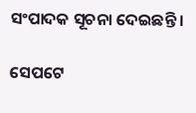ସଂପାଦକ ସୂଚନା ଦେଇଛନ୍ତି ।

ସେପଟେ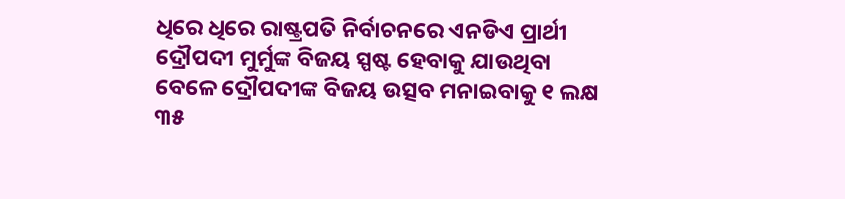ଧିରେ ଧିରେ ରାଷ୍ଟ୍ରପତି ନିର୍ବାଚନରେ ଏନଡିଏ ପ୍ରାର୍ଥୀ ଦ୍ରୌପଦୀ ମୁର୍ମୁଙ୍କ ବିଜୟ ସ୍ପଷ୍ଟ ହେବାକୁ ଯାଉଥିବା ବେଳେ ଦ୍ରୌପଦୀଙ୍କ ବିଜୟ ଉତ୍ସବ ମନାଇବାକୁ ୧ ଲକ୍ଷ ୩୫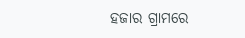ହଜାର ଗ୍ରାମରେ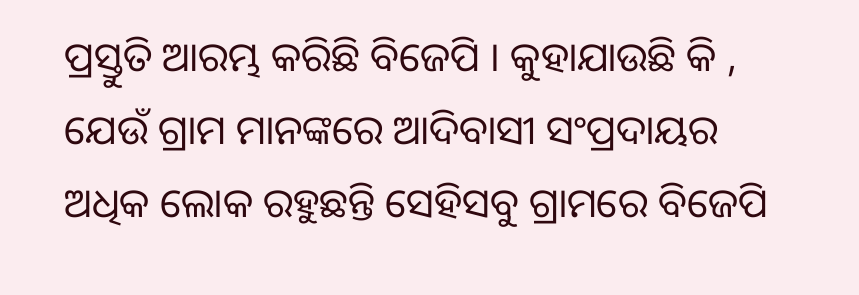ପ୍ରସ୍ତୁତି ଆରମ୍ଭ କରିଛି ବିଜେପି । କୁହାଯାଉଛି କି , ଯେଉଁ ଗ୍ରାମ ମାନଙ୍କରେ ଆଦିବାସୀ ସଂପ୍ରଦାୟର ଅଧିକ ଲୋକ ରହୁଛନ୍ତି ସେହିସବୁ ଗ୍ରାମରେ ବିଜେପି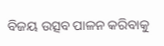ବିଜୟ ଉତ୍ସବ ପାଳନ କରିବାକୁ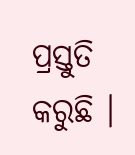ପ୍ରସ୍ତୁତି କରୁଛି ।